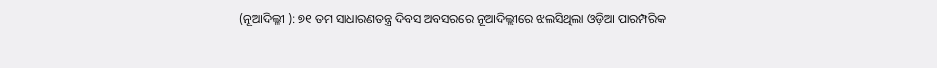(ନୂଆଦିଲ୍ଳୀ ): ୭୧ ତମ ସାଧାରଣତନ୍ତ୍ର ଦିବସ ଅବସରରେ ନୂଆଦିଲ୍ଲୀରେ ଝଲସିଥିଲା ଓଡ଼ିଆ ପାରମ୍ପରିକ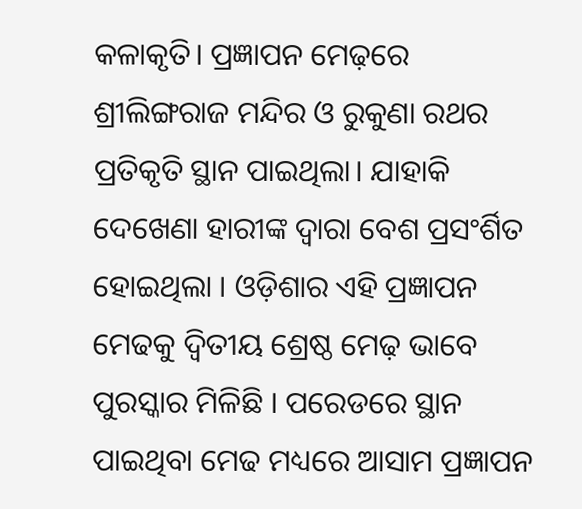କଳାକୃତି। ପ୍ରଜ୍ଞାପନ ମେଢ଼ରେ ଶ୍ରୀଲିଙ୍ଗରାଜ ମନ୍ଦିର ଓ ରୁକୁଣା ରଥର ପ୍ରତିକୃତି ସ୍ଥାନ ପାଇଥିଲା। ଯାହାକି ଦେଖେଣା ହାରୀଙ୍କ ଦ୍ୱାରା ବେଶ ପ୍ରସଂର୍ଶିତ ହୋଇଥିଲା । ଓଡ଼ିଶାର ଏହି ପ୍ରଜ୍ଞାପନ ମେଢକୁ ଦ୍ୱିତୀୟ ଶ୍ରେଷ୍ଠ ମେଢ଼ ଭାବେ ପୁରସ୍କାର ମିଳିଛି । ପରେଡରେ ସ୍ଥାନ ପାଇଥିବା ମେଢ ମଧ୍ୟରେ ଆସାମ ପ୍ରଜ୍ଞାପନ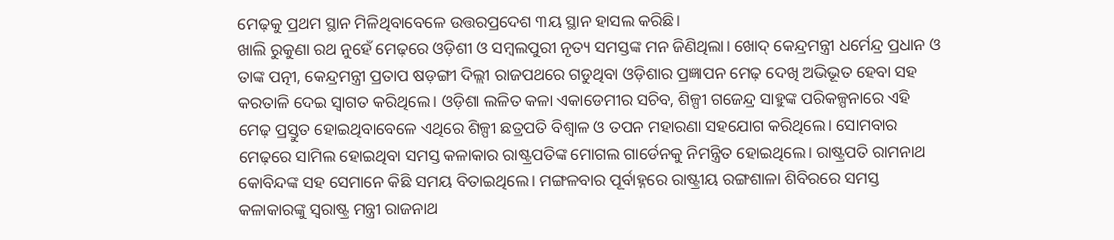ମେଢ଼କୁ ପ୍ରଥମ ସ୍ଥାନ ମିଳିଥିବାବେଳେ ଉତ୍ତରପ୍ରଦେଶ ୩ୟ ସ୍ଥାନ ହାସଲ କରିଛି।
ଖାଲି ରୁକୁଣା ରଥ ନୁହେଁ ମେଢ଼ରେ ଓଡ଼ିଶୀ ଓ ସମ୍ବଲପୁରୀ ନୃତ୍ୟ ସମସ୍ତଙ୍କ ମନ ଜିଣିଥିଲା। ଖୋଦ୍ କେନ୍ଦ୍ରମନ୍ତ୍ରୀ ଧର୍ମେନ୍ଦ୍ର ପ୍ରଧାନ ଓ ତାଙ୍କ ପତ୍ନୀ, କେନ୍ଦ୍ରମନ୍ତ୍ରୀ ପ୍ରତାପ ଷଡ଼ଙ୍ଗୀ ଦିଲ୍ଲୀ ରାଜପଥରେ ଗଡୁଥିବା ଓଡ଼ିଶାର ପ୍ରଜ୍ଞାପନ ମେଢ଼ ଦେଖି ଅଭିଭୂତ ହେବା ସହ କରତାଳି ଦେଇ ସ୍ବାଗତ କରିଥିଲେ। ଓଡ଼ିଶା ଲଳିତ କଳା ଏକାଡେମୀର ସଚିବ, ଶିଳ୍ପୀ ଗଜେନ୍ଦ୍ର ସାହୁଙ୍କ ପରିକଳ୍ପନାରେ ଏହି ମେଢ଼ ପ୍ରସ୍ତୁତ ହୋଇଥିବାବେଳେ ଏଥିରେ ଶିଳ୍ପୀ ଛତ୍ରପତି ବିଶ୍ବାଳ ଓ ତପନ ମହାରଣା ସହଯୋଗ କରିଥିଲେ। ସୋମବାର ମେଢ଼ରେ ସାମିଲ ହୋଇଥିବା ସମସ୍ତ କଳାକାର ରାଷ୍ଟ୍ରପତିଙ୍କ ମୋଗଲ ଗାର୍ଡେନକୁ ନିମନ୍ତ୍ରିତ ହୋଇଥିଲେ। ରାଷ୍ଟ୍ରପତି ରାମନାଥ କୋବିନ୍ଦଙ୍କ ସହ ସେମାନେ କିଛି ସମୟ ବିତାଇଥିଲେ। ମଙ୍ଗଳବାର ପୂର୍ବାହ୍ନରେ ରାଷ୍ଟ୍ରୀୟ ରଙ୍ଗଶାଳା ଶିବିରରେ ସମସ୍ତ କଳାକାରଙ୍କୁ ସ୍ବରାଷ୍ଟ୍ର ମନ୍ତ୍ରୀ ରାଜନାଥ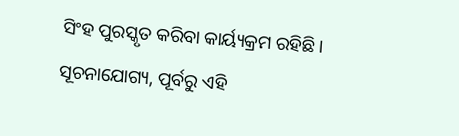ସିଂହ ପୁରସ୍କୃତ କରିବା କାର୍ୟ୍ୟକ୍ରମ ରହିଛି। ସୂଚନାଯୋଗ୍ୟ, ପୂର୍ବରୁ ଏହି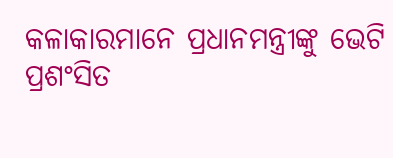କଳାକାରମାନେ ପ୍ରଧାନମନ୍ତ୍ରୀଙ୍କୁ ଭେଟି ପ୍ରଶଂସିତ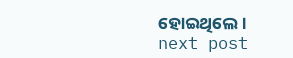ହୋଇଥିଲେ।
next post